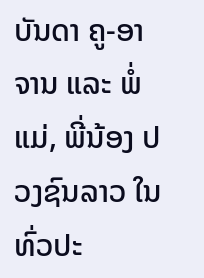ບັນດາ ຄູ-ອາຈານ ແລະ ພໍ່ແມ່, ພີ່ນ້ອງ ປວງຊົນລາວ ໃນທົ່ວປະ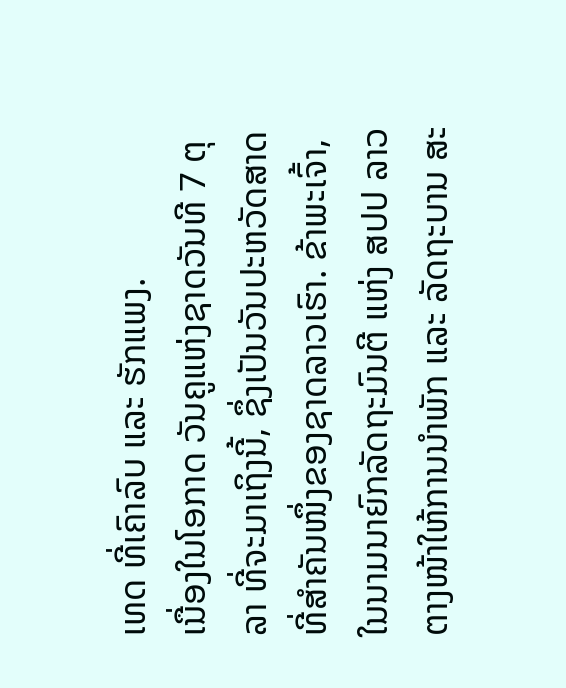ເທດ ທີ່ເຄົາລົບ ແລະ ຮັກແພງ.
ເນື່ອງໃນໂອກາດ ວັນຄູແຫ່ງຊາດວັນທີ 7 ຕຸລາ ທີ່ຈະມາເຖິງນີ້, ຊຶ່ງເປັນວັນປະຫວັດສາດ ທີ່ສໍາຄັນໜຶ່ງຂອງຊາດລາວເຮົາ. ຂ້າພະເຈົ້າ, ໃນນາມນາຍົກລັດຖະມົນຕີ ແຫ່ງ ສປປ ລາວ ຕາງໜ້າໃຫ້ການນໍາພັກ ແລະ ລັດຖະບານ ສະ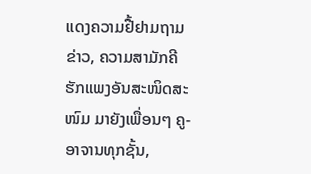ແດງຄວາມຢື້ຢາມຖາມຂ່າວ, ຄວາມສາມັກຄີຮັກແພງອັນສະໜິດສະໜົມ ມາຍັງເພື່ອນໆ ຄູ-ອາຈານທຸກຊັ້ນ,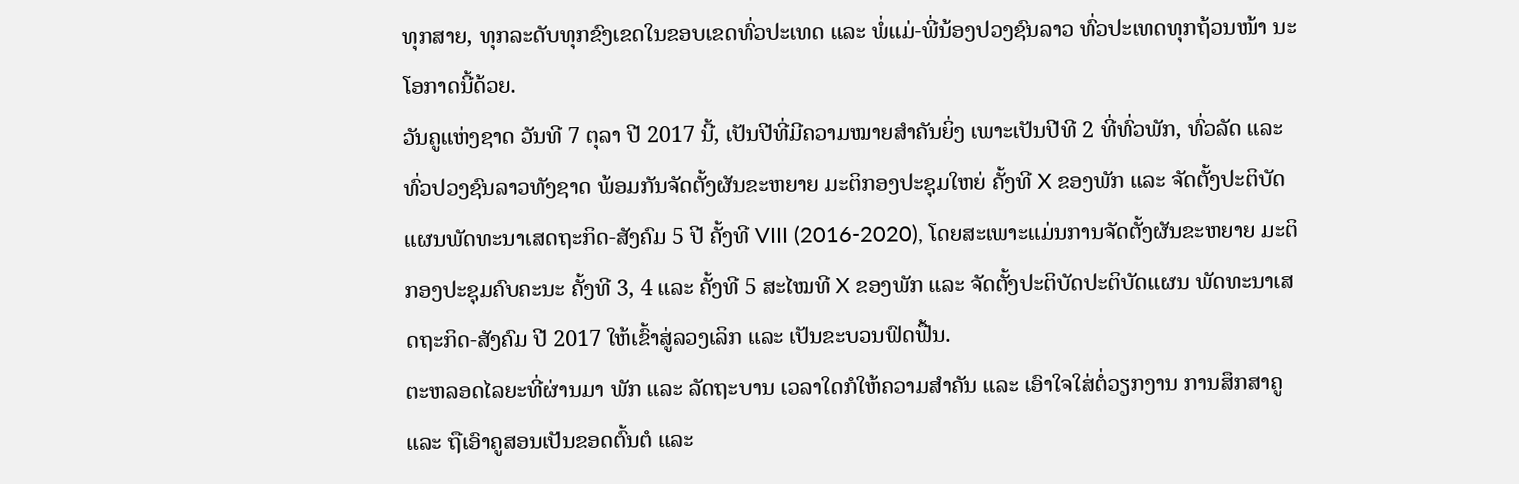ທຸກສາຍ, ທຸກລະດັບທຸກຂົງເຂດໃນຂອບເຂດທົ່ວປະເທດ ແລະ ພໍ່ແມ່-ພີ່ນ້ອງປວງຊົນລາວ ທົ່ວປະເທດທຸກຖ້ວນໜ້າ ນະໂອກາດນີ້ດ້ວຍ.
ວັນຄູແຫ່ງຊາດ ວັນທີ 7 ຕຸລາ ປີ 2017 ນີ້, ເປັນປີທີ່ມີຄວາມໝາຍສໍາຄັນຍິ່ງ ເພາະເປັນປີທີ 2 ທີ່ທົ່ວພັກ, ທົ່ວລັດ ແລະ ທົ່ວປວງຊົນລາວທັງຊາດ ພ້ອມກັນຈັດຕັ້ງຜັນຂະຫຍາຍ ມະຕິກອງປະຊຸມໃຫຍ່ ຄັ້ງທີ X ຂອງພັກ ແລະ ຈັດຕັ້ງປະຕິບັດແຜນພັດທະນາເສດຖະກິດ-ສັງຄົມ 5 ປີ ຄັ້ງທີ VIII (2016-2020), ໂດຍສະເພາະແມ່ນການຈັດຕັ້ງຜັນຂະຫຍາຍ ມະຕິກອງປະຊຸມຄົບຄະນະ ຄັ້ງທີ 3, 4 ແລະ ຄັ້ງທີ 5 ສະໄໝທີ X ຂອງພັກ ແລະ ຈັດຕັ້ງປະຕິບັດປະຕິບັດແຜນ ພັດທະນາເສດຖະກິດ-ສັງຄົມ ປີ 2017 ໃຫ້ເຂົ້າສູ່ລວງເລິກ ແລະ ເປັນຂະບວນຟົດຟື້ນ.
ຕະຫລອດໄລຍະທີ່ຜ່ານມາ ພັກ ແລະ ລັດຖະບານ ເວລາໃດກໍໃຫ້ຄວາມສໍາຄັນ ແລະ ເອົາໃຈໃສ່ຕໍ່ວຽກງານ ການສຶກສາຄູ ແລະ ຖືເອົາຄູສອນເປັນຂອດຕົ້ນຕໍ ແລະ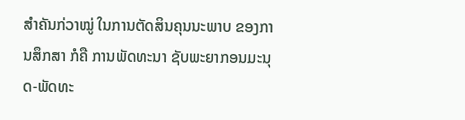ສໍາຄັນກ່ວາໝູ່ ໃນການຕັດສິນຄຸນນະພາບ ຂອງການສຶກສາ ກໍຄື ການພັດທະນາ ຊັບພະຍາກອນມະນຸດ-ພັດທະ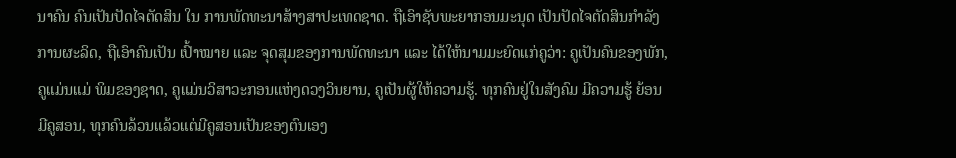ນາຄົນ ຄົນເປັນປັດໄຈຕັດສິນ ໃນ ການພັດທະນາສ້າງສາປະເທດຊາດ. ຖືເອົາຊັບພະຍາກອນມະນຸດ ເປັນປັດໄຈຕັດສິນກໍາລັງການຜະລິດ, ຖືເອົາຄົນເປັນ ເປົ້າໝາຍ ແລະ ຈຸດສຸມຂອງການພັດທະນາ ແລະ ໄດ້ໃຫ້ນາມມະຍົດແກ່ຄູວ່າ: ຄູເປັນຄົນຂອງພັກ, ຄູແມ່ນແມ່ ພິມຂອງຊາດ, ຄູແມ່ນວິສາວະກອນແຫ່ງດວງວິນຍານ, ຄູເປັນຜູ້ໃຫ້ຄວາມຮູ້. ທຸກຄົນຢູ່ໃນສັງຄົມ ມີຄວາມຮູ້ ຍ້ອນມີຄູສອນ, ທຸກຄົນລ້ວນແລ້ວແຕ່ມີຄູສອນເປັນຂອງຕົນເອງ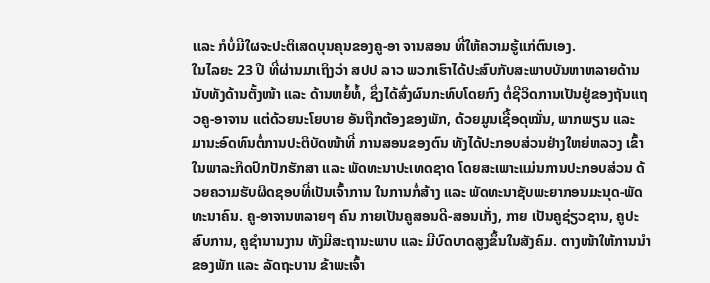ແລະ ກໍບໍ່ມີໃຜຈະປະຕິເສດບຸນຄຸນຂອງຄູ-ອາ ຈານສອນ ທີ່ໃຫ້ຄວາມຮູ້ແກ່ຕົນເອງ.
ໃນໄລຍະ 23 ປີ ທີ່ຜ່ານມາເຖິງວ່າ ສປປ ລາວ ພວກເຮົາໄດ້ປະສົບກັບສະພາບບັນຫາຫລາຍດ້ານ ນັບທັງດ້ານຕັ້ງໜ້າ ແລະ ດ້ານຫຍໍ້ທໍ້, ຊຶ່ງໄດ້ສົ່ງຜົນກະທົບໂດຍກົງ ຕໍ່ຊີວິດການເປັນຢູ່ຂອງຖັນແຖວຄູ-ອາຈານ ແຕ່ດ້ວຍນະໂຍບາຍ ອັນຖືກຕ້ອງຂອງພັກ, ດ້ວຍມູນເຊື້ອດຸໝັ່ນ, ພາກພຽນ ແລະ ມານະອົດທົນຕໍ່ການປະຕິບັດໜ້າທີ່ ການສອນຂອງຕົນ ທັງໄດ້ປະກອບສ່ວນຢ່າງໃຫຍ່ຫລວງ ເຂົ້າໃນພາລະກິດປົກປັກຮັກສາ ແລະ ພັດທະນາປະເທດຊາດ ໂດຍສະເພາະແມ່ນການປະກອບສ່ວນ ດ້ວຍຄວາມຮັບຜິດຊອບທີ່ເປັນເຈົ້າການ ໃນການກໍ່ສ້າງ ແລະ ພັດທະນາຊັບພະຍາກອນມະນຸດ-ພັດທະນາຄົນ. ຄູ-ອາຈານຫລາຍໆ ຄົນ ກາຍເປັນຄູສອນດີ-ສອນເກັ່ງ, ກາຍ ເປັນຄູຊ່ຽວຊານ, ຄູປະສົບການ, ຄູຊໍານານງານ ທັງມີສະຖານະພາບ ແລະ ມີບົດບາດສູງຂຶ້ນໃນສັງຄົມ. ຕາງໜ້າໃຫ້ການນໍາຂອງພັກ ແລະ ລັດຖະບານ ຂ້າພະເຈົ້າ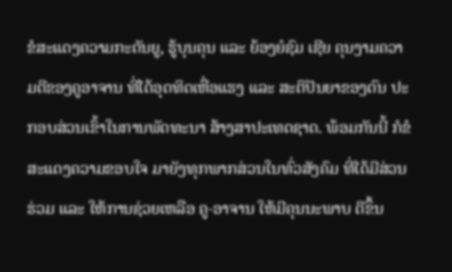ຂໍສະແດງຄວາມກະຕັນຍູ, ຮູ້ບຸນຄຸນ ແລະ ຍ້ອງຍໍຊົມ ເຊີຍ ຄຸນງາມຄວາມດີຂອງຄູອາຈານ ທີ່ໄດ້ອຸດທິດເຫື່ອແຮງ ແລະ ສະຕິປັນຍາຂອງຕົນ ປະກອບສ່ວນເຂົ້າໃນການພັດທະນາ ສ້າງສາປະເທດຊາດ. ພ້ອມກັນນີ້ ກໍຂໍສະແດງຄວາມຂອບໃຈ ມາຍັງທຸກພາກສ່ວນໃນທົ່ວສັງຄົມ ທີ່ໄດ້ມີສ່ວນຮ່ວມ ແລະ ໃຫ້ການຊ່ວຍເຫລືອ ຄູ-ອາຈານ ໃຫ້ມີຄຸນນະພາບ ດີຂຶ້ນ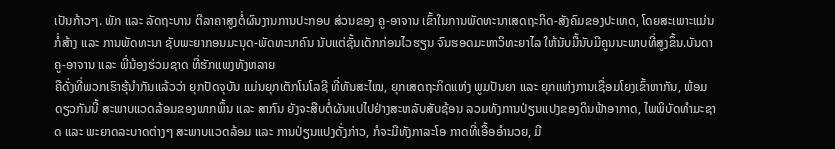ເປັນກ້າວໆ. ພັກ ແລະ ລັດຖະບານ ຕີລາຄາສູງຕໍ່ຜົນງານການປະກອບ ສ່ວນຂອງ ຄູ-ອາຈານ ເຂົ້າໃນການພັດທະນາເສດຖະກິດ-ສັງຄົມຂອງປະເທດ, ໂດຍສະເພາະແມ່ນກໍ່ສ້າງ ແລະ ການພັດທະນາ ຊັບພະຍາກອນມະນຸດ-ພັດທະນາຄົນ ນັບແຕ່ຊັ້ນເດັກກ່ອນໄວຮຽນ ຈົນຮອດມະຫາວິທະຍາໄລ ໃຫ້ນັບມື້ນັບມີຄູນນະພາບທີ່ສູງຂຶ້ນ.ບັນດາຄູ-ອາຈານ ແລະ ພີ່ນ້ອງຮ່ວມຊາດ ທີ່ຮັກແພງທັງຫລາຍ
ຄືດັ່ງທີ່ພວກເຮົາຮຸ້ນໍາກັນແລ້ວວ່າ ຍຸກປັດຈຸບັນ ແມ່ນຍຸກເຕັກໂນໂລຊີ ທີ່ທັນສະໄໝ, ຍຸກເສດຖະກິດແຫ່ງ ພູມປັນຍາ ແລະ ຍຸກແຫ່ງການເຊື່ອມໂຍງເຂົ້າຫາກັນ, ພ້ອມດຽວກັນນີ້ ສະພາບແວດລ້ອມຂອງພາກພຶ້ນ ແລະ ສາກົນ ຍັງຈະສືບຕໍ່ຜັນແປໄປຢ່າງສະຫລັບສັບຊ້ອນ ລວມທັງການປ່ຽນແປງຂອງດິນຟ້າອາກາດ, ໄພພິບັດທໍາມະຊາດ ແລະ ພະຍາດລະບາດຕ່າງໆ ສະພາບແວດລ້ອມ ແລະ ການປ່ຽນແປງດັ່ງກ່າວ, ກໍຈະມີທັງກາລະໂອ ກາດທີ່ເອື້ອອໍານວຍ, ມີ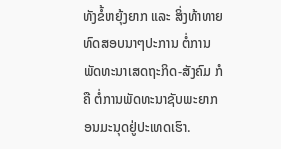ທັງຂໍ້ຫຍຸ້ງຍາກ ແລະ ສິ່ງທ້າທາຍທົດສອບນາໆປະການ ຕໍ່ການພັດທະນາເສດຖະກິດ-ສັງຄົມ ກໍຄື ຕໍ່ການພັດທະນາຊັບພະຍາກອນມະນຸດຢູ່ປະເທດເຮົາ.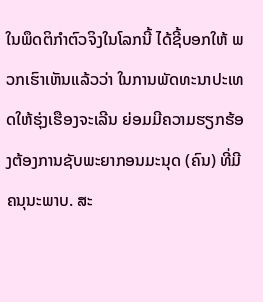ໃນພຶດຕິກໍາຕົວຈິງໃນໂລກນີ້ ໄດ້ຊີ້ບອກໃຫ້ ພວກເຮົາເຫັນແລ້ວວ່າ ໃນການພັດທະນາປະເທດໃຫ້ຮຸ່ງເຮືອງຈະເລີນ ຍ່ອມມີຄວາມຮຽກຮ້ອງຕ້ອງການຊັບພະຍາກອນມະນຸດ (ຄົນ) ທີ່ມີຄນຸນະພາບ. ສະ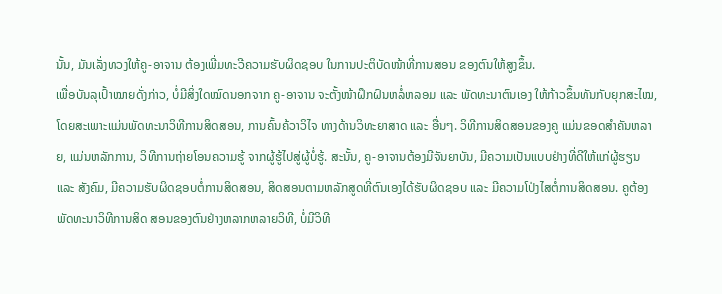ນັ້ນ, ມັນເລັ່ງທວງໃຫ້ຄູ-ອາຈານ ຕ້ອງເພີ່ມທະວີຄວາມຮັບຜິດຊອບ ໃນການປະຕິບັດໜ້າທີ່ການສອນ ຂອງຕົນໃຫ້ສູງຂຶ້ນ.
ເພື່ອບັນລຸເປົ້າໝາຍດັ່ງກ່າວ, ບໍ່ມີສິ່ງໃດໝົດນອກຈາກ ຄູ-ອາຈານ ຈະຕັ້ງໜ້າຝຶກຝົນຫລໍ່ຫລອມ ແລະ ພັດທະນາຕົນເອງ ໃຫ້ກ້າວຂຶ້ນທັນກັບຍຸກສະໄໝ, ໂດຍສະເພາະແມ່ນພັດທະນາວິທີການສິດສອນ, ການຄົ້ນຄ້ວາວິໄຈ ທາງດ້ານວິທະຍາສາດ ແລະ ອື່ນໆ. ວິທີການສິດສອນຂອງຄູ ແມ່ນຂອດສໍາຄັນຫລາຍ, ແມ່ນຫລັກການ, ວິທີການຖ່າຍໂອນຄວາມຮູ້ ຈາກຜູ້ຮູ້ໄປສູ່ຜູ້ບໍ່ຮູ້. ສະນັ້ນ, ຄູ-ອາຈານຕ້ອງມີຈັນຍາບັນ, ມີຄວາມເປັນແບບຢ່າງທີ່ດີໃຫ້ແກ່ຜູ້ຮຽນ ແລະ ສັງຄົມ, ມີຄວາມຮັບຜິດຊອບຕໍ່ການສິດສອນ, ສິດສອນຕາມຫລັກສູດທີ່ຕົນເອງໄດ້ຮັບຜິດຊອບ ແລະ ມີຄວາມໂປ່ງໄສຕໍ່ການສິດສອນ. ຄູຕ້ອງພັດທະນາວິທີການສິດ ສອນຂອງຕົນຢ່າງຫລາກຫລາຍວິທີ, ບໍ່ມີວິທີ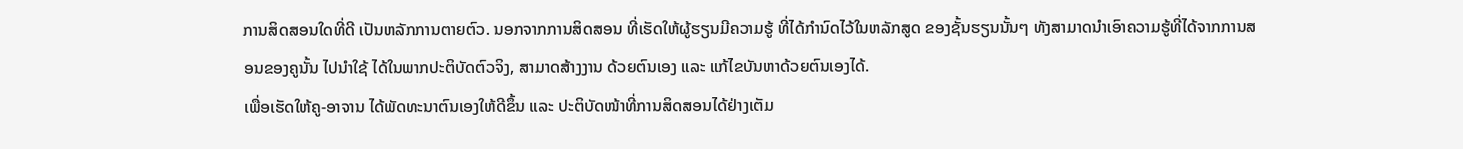ການສິດສອນໃດທີ່ດີ ເປັນຫລັກການຕາຍຕົວ. ນອກຈາກການສິດສອນ ທີ່ເຮັດໃຫ້ຜູ້ຮຽນມີຄວາມຮູ້ ທີ່ໄດ້ກໍານົດໄວ້ໃນຫລັກສູດ ຂອງຊັ້ນຮຽນນັ້ນໆ ທັງສາມາດນຳເອົາຄວາມຮູ້ທີ່ໄດ້ຈາກການສອນຂອງຄູນັ້ນ ໄປນໍາໃຊ້ ໄດ້ໃນພາກປະຕິບັດຕົວຈິງ, ສາມາດສ້າງງານ ດ້ວຍຕົນເອງ ແລະ ແກ້ໄຂບັນຫາດ້ວຍຕົນເອງໄດ້.
ເພື່ອເຮັດໃຫ້ຄູ-ອາຈານ ໄດ້ພັດທະນາຕົນເອງໃຫ້ດີຂຶ້ນ ແລະ ປະຕິບັດໜ້າທີ່ການສິດສອນໄດ້ຢ່າງເຕັມ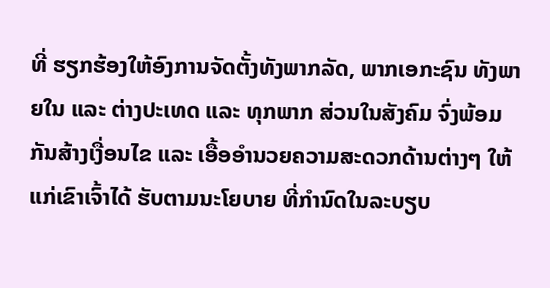ທີ່ ຮຽກຮ້ອງໃຫ້ອົງການຈັດຕັ້ງທັງພາກລັດ, ພາກເອກະຊົນ ທັງພາຍໃນ ແລະ ຕ່າງປະເທດ ແລະ ທຸກພາກ ສ່ວນໃນສັງຄົມ ຈົ່ງພ້ອມກັນສ້າງເງື່ອນໄຂ ແລະ ເອື້ອອໍານວຍຄວາມສະດວກດ້ານຕ່າງໆ ໃຫ້ແກ່ເຂົາເຈົ້າໄດ້ ຮັບຕາມນະໂຍບາຍ ທີ່ກໍານົດໃນລະບຽບ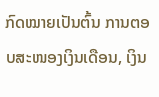ກົດໝາຍເປັນຕົ້ນ ການຕອບສະໜອງເງິນເດືອນ, ເງິນ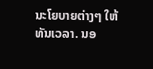ນະໂຍບາຍຕ່າງໆ ໃຫ້ທັນເວລາ. ນອ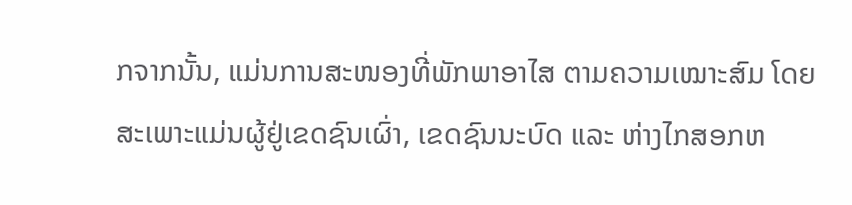ກຈາກນັ້ນ, ແມ່ນການສະໜອງທີ່ພັກພາອາໄສ ຕາມຄວາມເໝາະສົມ ໂດຍສະເພາະແມ່ນຜູ້ຢູ່ເຂດຊົນເຜົ່າ, ເຂດຊົນນະບົດ ແລະ ຫ່າງໄກສອກຫ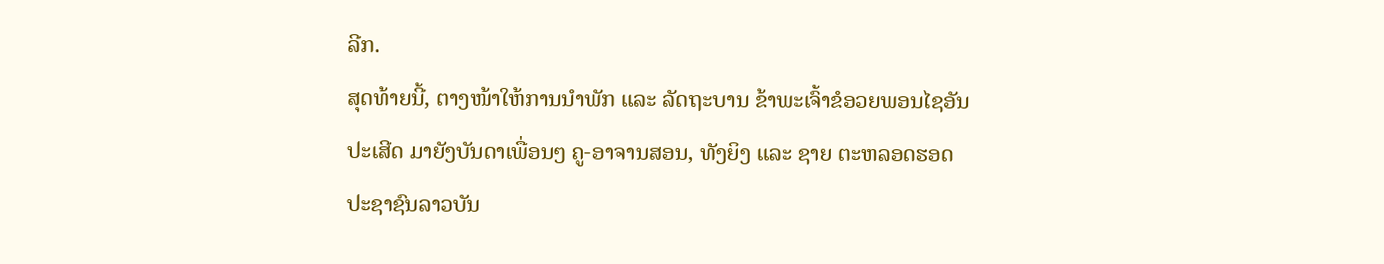ລີກ.
ສຸດທ້າຍນີ້, ຕາງໜ້າໃຫ້ການນໍາພັກ ແລະ ລັດຖະບານ ຂ້າພະເຈົ້າຂໍອວຍພອນໄຊອັນປະເສີດ ມາຍັງບັນດາເພື່ອນໆ ຄູ-ອາຈານສອນ, ທັງຍິງ ແລະ ຊາຍ ຕະຫລອດຮອດປະຊາຊົນລາວບັນ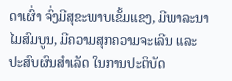ດາເຜົ່າ ຈົ່ງມີສຸຂະພາບເຂັ້ມແຂງ, ມີພາລະນາໄມສົມບູນ, ມີຄວາມສຸກຄວາມຈະເລີນ ແລະ ປະສົບຜົນສຳເລັດ ໃນການປະຕິບັດ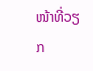ໜ້າທີ່ວຽກ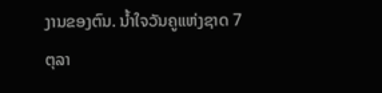ງານຂອງຕົນ. ນໍ້າໃຈວັນຄູແຫ່ງຊາດ 7 ຕຸລາ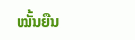ໝັ້ນຍືນ